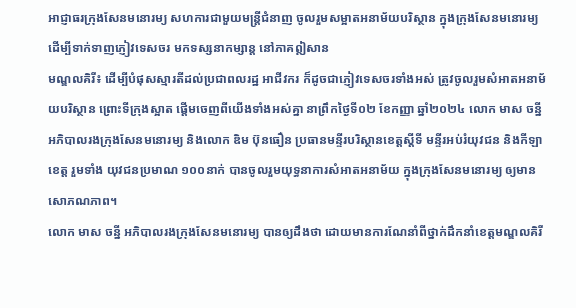អាជ្ញាធរក្រុងសែនមនោរម្យ សហការជាមួយមន្រ្តីជំនាញ ចូលរួមសម្អាតអនាម័យបរិស្ថាន ក្នុងក្រុងសែនមនោរម្យ ដើម្បីទាក់ទាញភ្ញៀវទេសចរ មកទស្សនាកម្សាន្ត នៅភាគឦសាន
មណ្ឌលគិរី៖ ដើម្បីបំផុសស្មារតីដល់ប្រជាពលរដ្ឋ អាជីវករ ក៏ដូចជាភ្ញៀវទេសចរទាំងអស់ ត្រូវចូលរួមសំអាតអនាម័យបរិស្ថាន ព្រោះទីក្រុងស្អាត ផ្តើមចេញពីយើងទាំងអស់គ្នា នាព្រឹកថ្ងៃទី០២ ខែកញ្ញា ឆ្នាំ២០២៤ លោក មាស ចន្នី អភិបាលរងក្រុងសែនមនោរម្យ និងលោក ឌិម ប៊ុនធឿន ប្រធានមន្ទីរបរិស្ថានខេត្តស្តីទី មន្ទីរអប់រំយុវជន និងកីឡាខេត្ត រួមទាំង យុវជនប្រមាណ ១០០នាក់ បានចូលរួមយុទ្ធនាការសំអាតអនាម័យ ក្នុងក្រុងសែនមនោរម្យ ឲ្យមានសោភណភាព។
លោក មាស ចន្នី អភិបាលរងក្រុងសែនមនោរម្យ បានឲ្យដឹងថា ដោយមានការណែនាំពីថ្នាក់ដឹកនាំខេត្តមណ្ឌលគិរី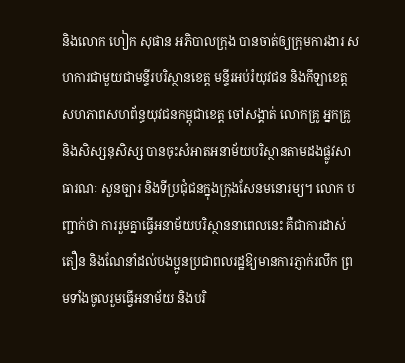និងលោក ហៀក សុផាន អភិបាលក្រុង បានចាត់ឲ្យក្រុមការងារ សហការជាមួយជាមន្ទីរបរិស្ថានខេត្ត មន្ទីរអប់រំយុវជន និងកីឡាខេត្ត សហភាពសហព័ន្ធយុវជនកម្ពុជាខេត្ត ចៅសង្គាត់ លោកគ្រូ អ្នកគ្រូ និងសិស្សនុសិស្ស បានចុះសំអាតអនាម័យបរិស្ថានតាមដងផ្លូវសាធារណៈ សួនច្បារ និងទីប្រជុំជនក្នុងក្រុងសែនមនោរម្យ។ លោក បញ្ជាក់ថា ការរួមគ្នាធ្វើអនាម័យបរិស្ថាននាពេលនេះ គឺជាការដាស់តឿន និងណែនាំដល់បងប្អូនប្រជាពលរដ្ឋឱ្យមានការភ្ញាក់រលឹក ព្រមទាំងចូលរួមធ្វើអនាម័យ និងបរិ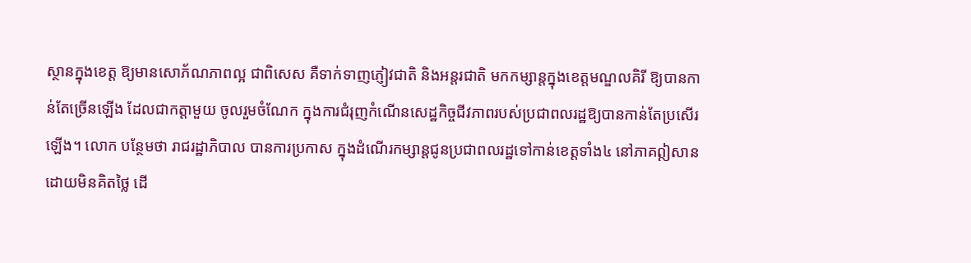ស្ថានក្នុងខេត្ត ឱ្យមានសោភ័ណភាពល្អ ជាពិសេស គឺទាក់ទាញភ្ញៀវជាតិ និងអន្តរជាតិ មកកម្សាន្តក្នុងខេត្តមណ្ឌលគិរី ឱ្យបានកាន់តែច្រើនឡើង ដែលជាកត្តាមួយ ចូលរួមចំណែក ក្នុងការជំរុញកំណើនសេដ្ឋកិច្ចជីវភាពរបស់ប្រជាពលរដ្ឋឱ្យបានកាន់តែប្រសើរឡើង។ លោក បន្ថែមថា រាជរដ្ឋាភិបាល បានការប្រកាស ក្នុងដំណើរកម្សាន្តជូនប្រជាពលរដ្ឋទៅកាន់ខេត្តទាំង៤ នៅភាគឦសាន ដោយមិនគិតថ្លៃ ដើ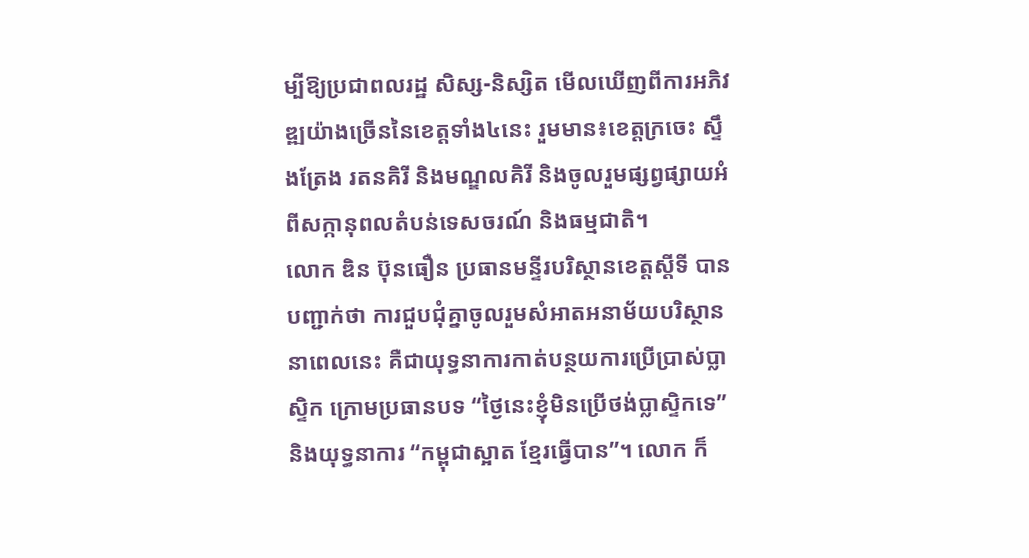ម្បីឱ្យប្រជាពលរដ្ឋ សិស្ស-និស្សិត មើលឃើញពីការអភិវឌ្ឍយ៉ាងច្រើននៃខេត្តទាំង៤នេះ រួមមាន៖ខេត្តក្រចេះ ស្ទឹងត្រែង រតនគិរី និងមណ្ឌលគិរី និងចូលរួមផ្សព្វផ្សាយអំពីសក្កានុពលតំបន់ទេសចរណ៍ និងធម្មជាតិ។
លោក ឌិន ប៊ុនធឿន ប្រធានមន្ទីរបរិស្ថានខេត្តស្តីទី បានបញ្ជាក់ថា ការជួបជុំគ្នាចូលរួមសំអាតអនាម័យបរិស្ថាននាពេលនេះ គឺជាយុទ្ធនាការកាត់បន្ថយការប្រើប្រាស់ប្លាស្ទិក ក្រោមប្រធានបទ “ថ្ងៃនេះខ្ញុំមិនប្រើថង់ប្លាស្ទិកទេ” និងយុទ្ធនាការ “កម្ពុជាស្អាត ខ្មែរធ្វើបាន”។ លោក ក៏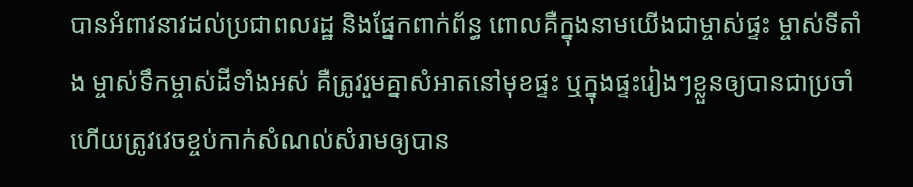បានអំពាវនាវដល់ប្រជាពលរដ្ឋ និងផ្នែកពាក់ព័ន្ធ ពោលគឺក្នុងនាមយើងជាម្ចាស់ផ្ទះ ម្ចាស់ទីតាំង ម្ចាស់ទឹកម្ចាស់ដីទាំងអស់ គឺត្រូវរួមគ្នាសំអាតនៅមុខផ្ទះ ឬក្នុងផ្ទះរៀងៗខ្លួនឲ្យបានជាប្រចាំ ហើយត្រូវវេចខ្ចប់កាក់សំណល់សំរាមឲ្យបាន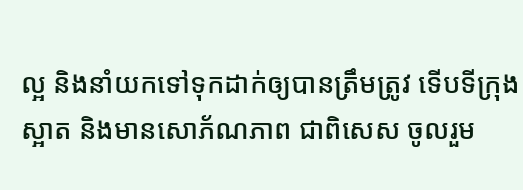ល្អ និងនាំយកទៅទុកដាក់ឲ្យបានត្រឹមត្រូវ ទើបទីក្រុងស្អាត និងមានសោភ័ណភាព ជាពិសេស ចូលរួម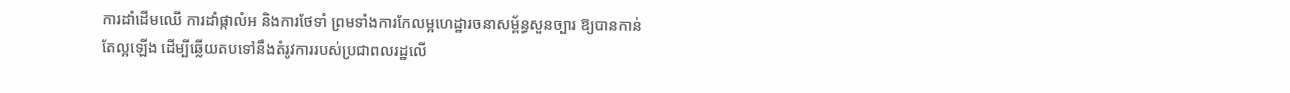ការដាំដើមឈើ ការដាំផ្កាលំអ និងការថែទាំ ព្រមទាំងការកែលម្អហេដ្ឋារចនាសម្ព័ន្ធសួនច្បារ ឱ្យបានកាន់តែល្អឡើង ដើម្បីឆ្លើយតបទៅនឹងតំរូវការរបស់ប្រជាពលរដ្ឋលើ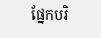ផ្នែកបរិ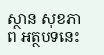ស្ថាន សុខភាព អត្ថបទនេះ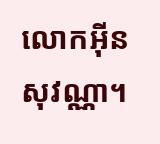លោកអ៊ីនសុវណ្ណា។